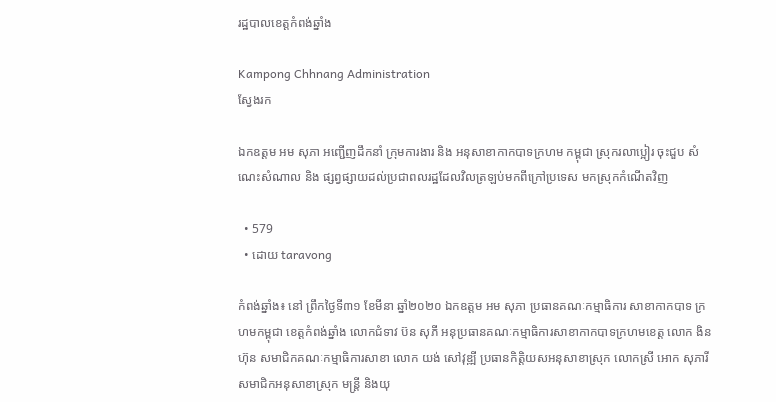រដ្ឋបាលខេត្តកំពង់ឆ្នាំង

Kampong Chhnang Administration
ស្វែងរក

ឯកឧត្តម អម សុភា អញ្ជើញដឹកនាំ ក្រុមការងារ និង អនុសាខាកាកបាទក្រហម កម្ពុជា ស្រុករលាប្អៀរ ចុះជួប សំណេះសំណាល និង ផ្សព្វផ្សាយដល់ប្រជាពលរដ្ឋដែលវិលត្រឡប់មកពីក្រៅប្រទេស មកស្រុកកំណើតវិញ

  • 579
  • ដោយ taravong

កំពង់ឆ្នាំង៖ នៅ ព្រឹកថ្ងៃទី៣១ ខែមីនា ឆ្នាំ២០២០ ឯកឧត្តម អម សុភា ប្រធានគណៈកម្មាធិការ សាខាកាកបាទ ក្រហមកម្ពុជា ខេត្តកំពង់ឆ្នាំង លោកជំទាវ ប៊ន សុភី អនុប្រធានគណៈកម្មាធិការសាខាកាកបាទក្រហមខេត្ត លោក ងិន ហ៊ុន សមាជិកគណៈកម្មាធិការសាខា លោក យង់ សៅវុឌ្ឍី ប្រធានកិត្តិយសអនុសាខាស្រុក លោកស្រី អោក សុភារី សមាជិកអនុសាខាស្រុក មន្ដ្រី និងយុ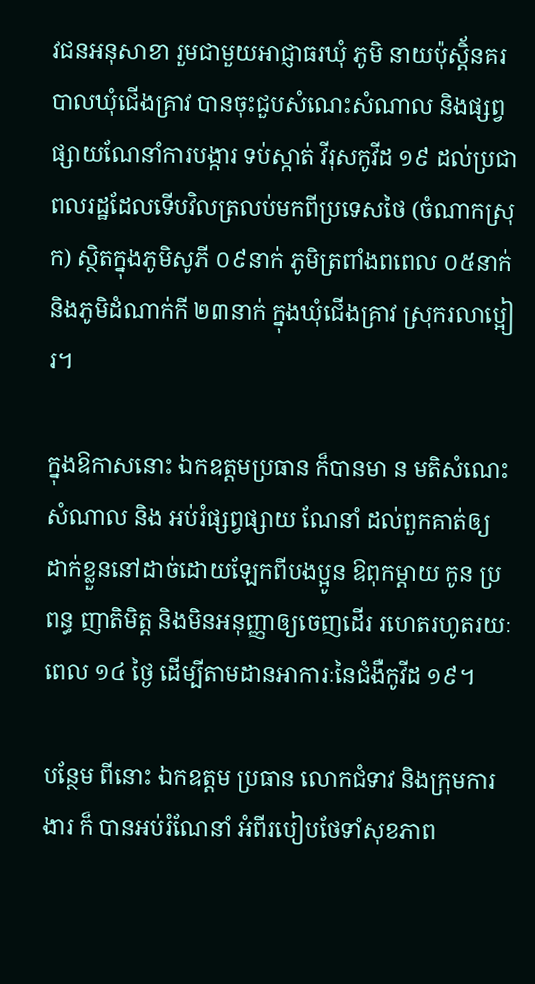វជនអនុសាខា រួមជាមួយអាជ្ញាធរឃុំ ភូមិ នាយប៉ុស្តិ័នគរបាលឃុំជើងគ្រាវ បានចុះជួបសំណេះសំណាល និងផ្សព្វផ្សាយណែនាំការបង្ការ ទប់ស្កាត់ វីរុសកូវីដ ១៩ ដល់ប្រជាពលរដ្ឋដែលទើបវិលត្រលប់មកពីប្រទេសថៃ (ចំណាកស្រុក) ស្ថិតក្នុងភូមិសូភី ០៩នាក់ ភូមិត្រពាំងពពេល ០៥នាក់ និងភូមិដំណាក់កី ២៣នាក់ ក្នុងឃុំជើងគ្រាវ ស្រុករលាប្អៀរ។

ក្នុងឱកាសនោះ ឯកឧត្តមប្រធាន ក៏បានមា ន មតិសំណេះ សំណាល និង អប់រំផ្សព្វផ្សាយ ណែនាំ ដល់ពួកគាត់ឲ្យ ដាក់ខ្លួននៅដាច់ដោយឡែកពីបងប្អូន ឱពុកម្តាយ កូន ប្រពន្ធ ញាតិមិត្ត និងមិនអនុញ្ញាឲ្យចេញដើរ រហេតរហូតរយៈពេល ១៤ ថ្ងៃ ដើម្បីតាមដានអាការៈនៃជំងឺកូវីដ ១៩។

បន្ថែម ពីនោះ ឯកឧត្តម ប្រធាន លោកជំទាវ និងក្រុមការងារ ក៏ បានអប់រំណែនាំ អំពីរបៀបថែទាំសុខភាព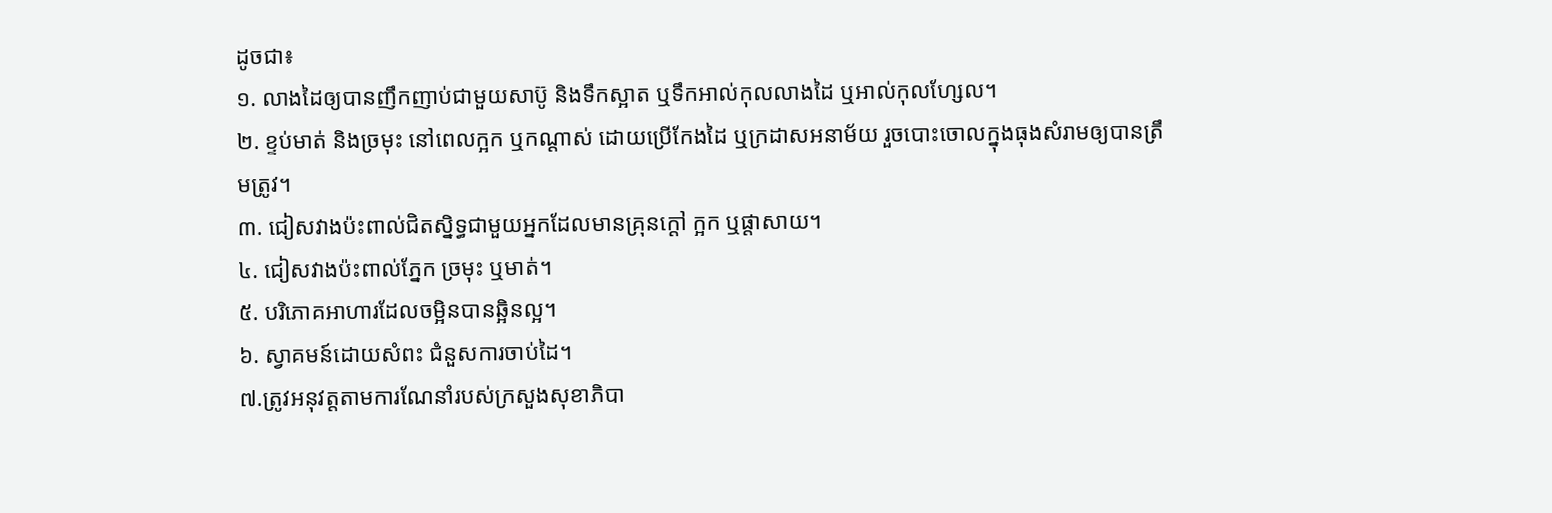ដូចជា៖
១. លាងដៃឲ្យបានញឹកញាប់ជាមួយសាប៊ូ និងទឹកស្អាត ឬទឹកអាល់កុលលាងដៃ ឬអាល់កុលហ្សែល។
២. ខ្ទប់មាត់ និងច្រមុះ នៅពេលក្អក ឬកណ្តាស់ ដោយប្រើកែងដៃ ឬក្រដាសអនាម័យ រួចបោះចោលក្នុងធុងសំរាមឲ្យបានត្រឹមត្រូវ។
៣. ជៀសវាងប៉ះពាល់ជិតស្និទ្ធជាមួយអ្នកដែលមានគ្រុនក្ដៅ ក្អក ឬផ្ដាសាយ។
៤. ជៀសវាងប៉ះពាល់ភ្នែក ច្រមុះ ឬមាត់។
៥. បរិភោគអាហារដែលចម្អិនបានឆ្អិនល្អ។
៦. ស្វាគមន៍ដោយសំពះ ជំនួសការចាប់ដៃ។
៧.ត្រូវអនុវត្តតាមការណែនាំរបស់ក្រសួងសុខាភិបា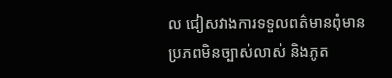ល ជៀសវាងការទទួលពត៌មានពុំមានប្រភពមិនច្បាស់លាស់ និងភូត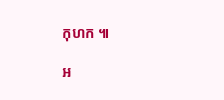កុហក ៕

អ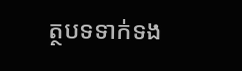ត្ថបទទាក់ទង